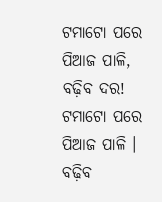ଟମାଟୋ ପରେ ପିଆଜ ପାଳି, ବଢ଼ିବ ଦର!
ଟମାଟୋ ପରେ ପିଆଜ ପାଳି । ବଢ଼ିବ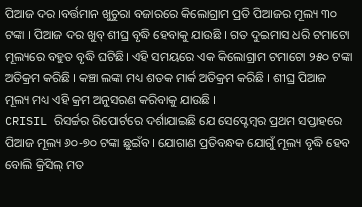ପିଆଜ ଦର ।ବର୍ତ୍ତମାନ ଖୁଚୁରା ବଜାରରେ କିଲୋଗ୍ରାମ ପ୍ରତି ପିଆଜର ମୂଲ୍ୟ ୩୦ ଟଙ୍କା । ପିଆଜ ଦର ଖୁବ୍ ଶୀଘ୍ର ବୃଦ୍ଧି ହେବାକୁ ଯାଉଛି । ଗତ ଦୁଇମାସ ଧରି ଟମାଟୋ ମୂଲ୍ୟରେ ବହୁତ ବୃଦ୍ଧି ଘଟିଛି। ଏହି ସମୟରେ ଏକ କିଲୋଗ୍ରାମ ଟମାଟୋ ୨୫୦ ଟଙ୍କା ଅତିକ୍ରମ କରିଛି । କଞ୍ଚା ଲଙ୍କା ମଧ୍ୟ ଶତକ ମାର୍କ ଅତିକ୍ରମ କରିଛି । ଶୀଘ୍ର ପିଆଜ ମୂଲ୍ୟ ମଧ୍ୟ ଏହି କ୍ରମ ଅନୁସରଣ କରିବାକୁ ଯାଉଛି ।
CRISIL ରିସର୍ଚ୍ଚର ରିପୋର୍ଟରେ ଦର୍ଶାଯାଇଛି ଯେ ସେପ୍ଟେମ୍ବର ପ୍ରଥମ ସପ୍ତାହରେ ପିଆଜ ମୂଲ୍ୟ ୬୦-୭୦ ଟଙ୍କା ଛୁଇଁବ। ଯୋଗାଣ ପ୍ରତିବନ୍ଧକ ଯୋଗୁଁ ମୂଲ୍ୟ ବୃଦ୍ଧି ହେବ ବୋଲି କ୍ରିସିଲ୍ ମତ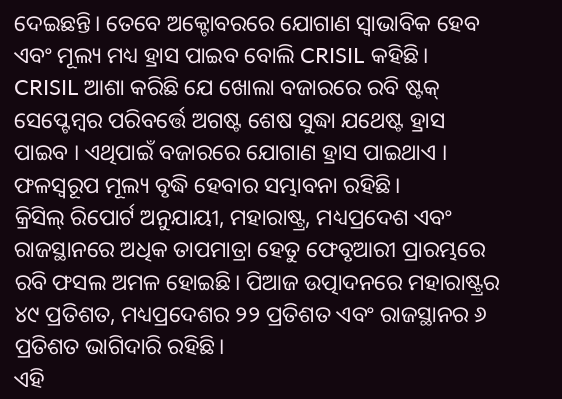ଦେଇଛନ୍ତି। ତେବେ ଅକ୍ଟୋବରରେ ଯୋଗାଣ ସ୍ୱାଭାବିକ ହେବ ଏବଂ ମୂଲ୍ୟ ମଧ୍ୟ ହ୍ରାସ ପାଇବ ବୋଲି CRISIL କହିଛି।
CRISIL ଆଶା କରିଛି ଯେ ଖୋଲା ବଜାରରେ ରବି ଷ୍ଟକ୍ ସେପ୍ଟେମ୍ବର ପରିବର୍ତ୍ତେ ଅଗଷ୍ଟ ଶେଷ ସୁଦ୍ଧା ଯଥେଷ୍ଟ ହ୍ରାସ ପାଇବ । ଏଥିପାଇଁ ବଜାରରେ ଯୋଗାଣ ହ୍ରାସ ପାଇଥାଏ । ଫଳସ୍ୱରୂପ ମୂଲ୍ୟ ବୃଦ୍ଧି ହେବାର ସମ୍ଭାବନା ରହିଛି।
କ୍ରିସିଲ୍ ରିପୋର୍ଟ ଅନୁଯାୟୀ, ମହାରାଷ୍ଟ୍ର, ମଧ୍ୟପ୍ରଦେଶ ଏବଂ ରାଜସ୍ଥାନରେ ଅଧିକ ତାପମାତ୍ରା ହେତୁ ଫେବୃଆରୀ ପ୍ରାରମ୍ଭରେ ରବି ଫସଲ ଅମଳ ହୋଇଛି। ପିଆଜ ଉତ୍ପାଦନରେ ମହାରାଷ୍ଟ୍ରର ୪୯ ପ୍ରତିଶତ, ମଧ୍ୟପ୍ରଦେଶର ୨୨ ପ୍ରତିଶତ ଏବଂ ରାଜସ୍ଥାନର ୬ ପ୍ରତିଶତ ଭାଗିଦାରି ରହିଛି।
ଏହି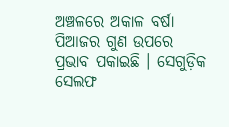ଅଞ୍ଚଳରେ ଅକାଳ ବର୍ଷା ପିଆଜର ଗୁଣ ଉପରେ ପ୍ରଭାବ ପକାଇଛି । ସେଗୁଡ଼ିକ ସେଲଫ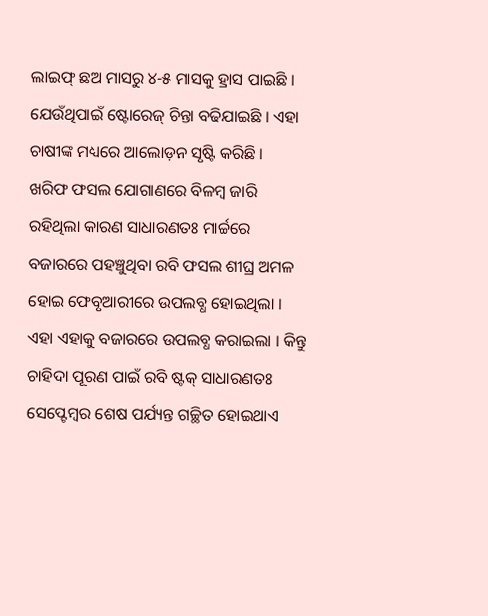ଲାଇଫ୍ ଛଅ ମାସରୁ ୪-୫ ମାସକୁ ହ୍ରାସ ପାଇଛି । ଯେଉଁଥିପାଇଁ ଷ୍ଟୋରେଜ୍ ଚିନ୍ତା ବଢିଯାଇଛି । ଏହା ଚାଷୀଙ୍କ ମଧ୍ୟରେ ଆଲୋଡ଼ନ ସୃଷ୍ଟି କରିଛି ।
ଖରିଫ ଫସଲ ଯୋଗାଣରେ ବିଳମ୍ବ ଜାରି ରହିଥିଲା କାରଣ ସାଧାରଣତଃ ମାର୍ଚ୍ଚରେ ବଜାରରେ ପହଞ୍ଚୁଥିବା ରବି ଫସଲ ଶୀଘ୍ର ଅମଳ ହୋଇ ଫେବୃଆରୀରେ ଉପଲବ୍ଧ ହୋଇଥିଲା । ଏହା ଏହାକୁ ବଜାରରେ ଉପଲବ୍ଧ କରାଇଲା । କିନ୍ତୁ ଚାହିଦା ପୂରଣ ପାଇଁ ରବି ଷ୍ଟକ୍ ସାଧାରଣତଃ ସେପ୍ଟେମ୍ବର ଶେଷ ପର୍ଯ୍ୟନ୍ତ ଗଚ୍ଛିତ ହୋଇଥାଏ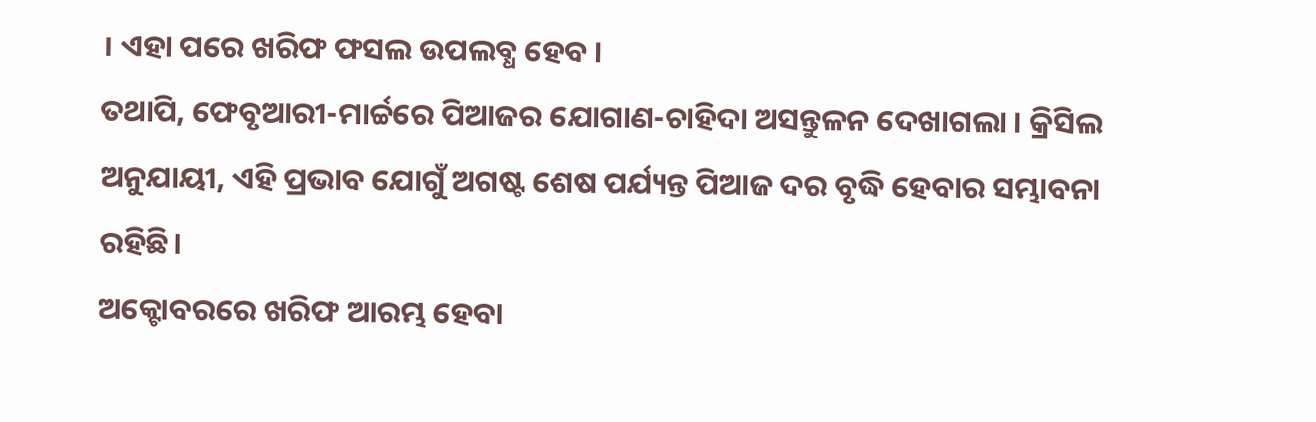। ଏହା ପରେ ଖରିଫ ଫସଲ ଉପଲବ୍ଧ ହେବ ।
ତଥାପି, ଫେବୃଆରୀ-ମାର୍ଚ୍ଚରେ ପିଆଜର ଯୋଗାଣ-ଚାହିଦା ଅସନ୍ତୁଳନ ଦେଖାଗଲା । କ୍ରିସିଲ ଅନୁଯାୟୀ, ଏହି ପ୍ରଭାବ ଯୋଗୁଁ ଅଗଷ୍ଟ ଶେଷ ପର୍ଯ୍ୟନ୍ତ ପିଆଜ ଦର ବୃଦ୍ଧି ହେବାର ସମ୍ଭାବନା ରହିଛି।
ଅକ୍ଟୋବରରେ ଖରିଫ ଆରମ୍ଭ ହେବା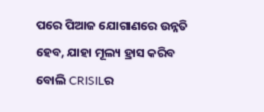ପରେ ପିଆଜ ଯୋଗାଣରେ ଉନ୍ନତି ହେବ, ଯାହା ମୂଲ୍ୟ ହ୍ରାସ କରିବ ବୋଲି CRISILର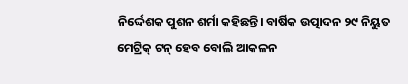ନିର୍ଦ୍ଦେଶକ ପୁଶନ ଶର୍ମା କହିଛନ୍ତି। ବାର୍ଷିକ ଉତ୍ପାଦନ ୨୯ ନିୟୁତ ମେଟ୍ରିକ୍ ଟନ୍ ହେବ ବୋଲି ଆକଳନ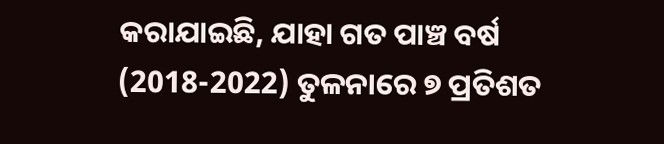କରାଯାଇଛି, ଯାହା ଗତ ପାଞ୍ଚ ବର୍ଷ (2018-2022) ତୁଳନାରେ ୭ ପ୍ରତିଶତ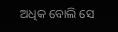ଅଧିକ ବୋଲି ସେ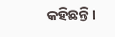କହିଛନ୍ତି।